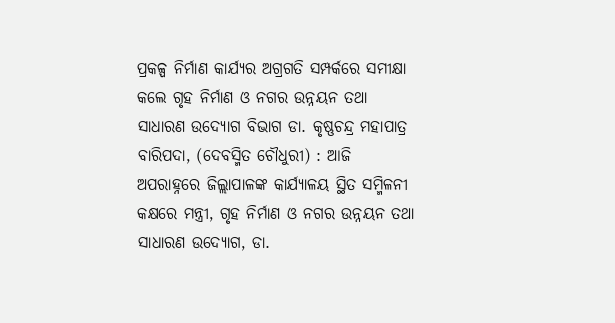ପ୍ରକଳ୍ପ ନିର୍ମାଣ କାର୍ଯ୍ୟର ଅଗ୍ରଗତି ସମ୍ପର୍କରେ ସମୀକ୍ଷା କଲେ ଗୃହ ନିର୍ମାଣ ଓ ନଗର ଉନ୍ନୟନ ତଥା ସାଧାରଣ ଉଦ୍ୟୋଗ ବିଭାଗ ଡା. କୃଷ୍ଣଚନ୍ଦ୍ର ମହାପାତ୍ର
ବାରିପଦା, (ଦେବସ୍ମିତ ଚୌଧୁରୀ) : ଆଜି ଅପରାହ୍ନରେ ଜିଲ୍ଲାପାଳଙ୍କ କାର୍ଯ୍ୟାଳୟ ସ୍ଥିତ ସମ୍ମିଳନୀ କକ୍ଷରେ ମନ୍ତ୍ରୀ, ଗୃହ ନିର୍ମାଣ ଓ ନଗର ଉନ୍ନୟନ ତଥା ସାଧାରଣ ଉଦ୍ୟୋଗ, ଡା.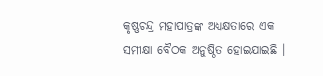କୃଷ୍ଣଚନ୍ଦ୍ର ମହାପାତ୍ରଙ୍କ ଅଧ୍ୟକ୍ଷତାରେ ଏକ ସମୀକ୍ଷା ବୈଠକ ଅନୁଷ୍ଠିତ ହୋଇଯାଇଛି ।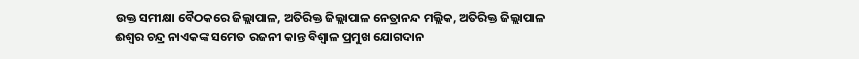ଉକ୍ତ ସମୀକ୍ଷା ବୈଠକରେ ଜିଲ୍ଲାପାଳ, ଅତିରିକ୍ତ ଜିଲ୍ଲାପାଳ ନେତ୍ରାନନ୍ଦ ମଲ୍ଲିକ, ଅତିରିକ୍ତ ଜିଲ୍ଲାପାଳ ଈଶ୍ୱର ଚନ୍ଦ୍ର ନାଏକଙ୍କ ସମେତ ରଜନୀ କାନ୍ତ ବିଶ୍ୱାଳ ପ୍ରମୁଖ ଯୋଗଦାନ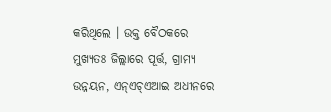କରିଥିଲେ । ଉକ୍ତ ବୈଠକରେ ମୁଖ୍ୟତଃ ଜିଲ୍ଲାରେ ପୂର୍ତ୍ତ, ଗ୍ରାମ୍ୟ ଉନ୍ନୟନ, ଏନ୍ଏଚ୍ଏଆଇ ଅଧୀନରେ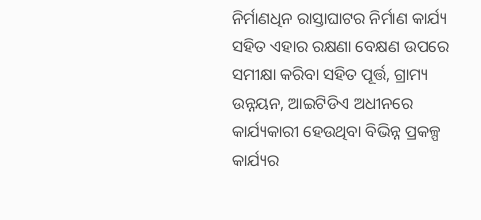ନିର୍ମାଣଧିନ ରାସ୍ତାଘାଟର ନିର୍ମାଣ କାର୍ଯ୍ୟ ସହିତ ଏହାର ରକ୍ଷଣା ବେକ୍ଷଣ ଉପରେ ସମୀକ୍ଷା କରିବା ସହିତ ପୂର୍ତ୍ତ, ଗ୍ରାମ୍ୟ ଉନ୍ନୟନ, ଆଇଟିଡିଏ ଅଧୀନରେ କାର୍ଯ୍ୟକାରୀ ହେଉଥିବା ବିଭିନ୍ନ ପ୍ରକଳ୍ପ କାର୍ଯ୍ୟର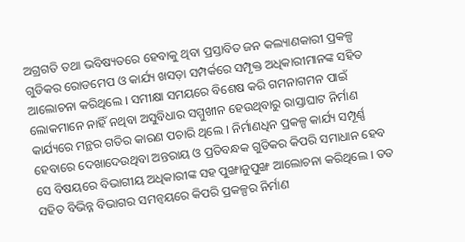ଅଗ୍ରଗତି ତଥା ଭବିଷ୍ୟତରେ ହେବାକୁ ଥିବା ପ୍ରସ୍ତାବିତ ଜନ କଲ୍ୟାଣକାରୀ ପ୍ରକଳ୍ପ ଗୁଡିକର ରୋଡମେପ ଓ କାର୍ଯ୍ୟ ଖସଡ଼ା ସମ୍ପର୍କରେ ସମ୍ପୃକ୍ତ ଅଧିକାରୀମାନଙ୍କ ସହିତ ଆଲୋଚନା କରିଥିଲେ । ସମୀକ୍ଷା ସମୟରେ ବିଶେଷ କରି ଗମନାଗମନ ପାଇଁ ଲୋକମାନେ ନାହିଁ ନଥିବା ଅସୁବିଧାର ସମ୍ମୁଖୀନ ହେଉଥିବାରୁ ରାସ୍ତାଘାଟ ନିର୍ମାଣ କାର୍ଯ୍ୟରେ ମନ୍ଥର ଗତିର କାରଣ ପଚାରି ଥିଲେ । ନିର୍ମାଣଧିନ ପ୍ରକଳ୍ପ କାର୍ଯ୍ୟ ସମ୍ପୂର୍ଣ୍ଣ ହେବାରେ ଦେଖାଦେଉଥିବା ଅନ୍ତରାୟ ଓ ପ୍ରତିବନ୍ଧକ ଗୁଡିକର କିପରି ସମାଧାନ ହେବ ସେ ବିଷୟରେ ବିଭାଗୀୟ ଅଧିକାରୀଙ୍କ ସହ ପୁଙ୍ଖାନୁପୁଙ୍ଖ ଆଲୋଚନା କରିଥିଲେ । ତତ ସହିତ ବିଭିନ୍ନ ବିଭାଗର ସମନ୍ୱୟରେ କିପରି ପ୍ରକଳ୍ପର ନିର୍ମାଣ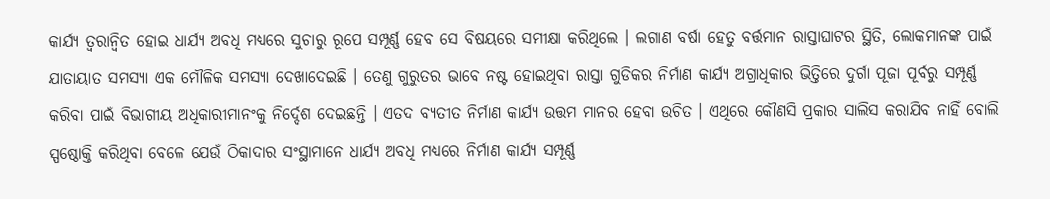କାର୍ଯ୍ୟ ତ୍ୱରାନ୍ୱିତ ହୋଇ ଧାର୍ଯ୍ୟ ଅବଧି ମଧ୍ୟରେ ସୁଚାରୁ ରୂପେ ସମ୍ପୂର୍ଣ୍ଣ ହେବ ସେ ବିଷୟରେ ସମୀକ୍ଷା କରିଥିଲେ । ଲଗାଣ ବର୍ଷା ହେତୁ ବର୍ତ୍ତମାନ ରାସ୍ତାଘାଟର ସ୍ଥିତି, ଲୋକମାନଙ୍କ ପାଇଁ ଯାତାୟାତ ସମସ୍ୟା ଏକ ମୌଳିକ ସମସ୍ୟା ଦେଖାଦେଇଛି । ତେଣୁ ଗୁରୁତର ଭାବେ ନଷ୍ଟ ହୋଇଥିବା ରାସ୍ତା ଗୁଡିକର ନିର୍ମାଣ କାର୍ଯ୍ୟ ଅଗ୍ରାଧିକାର ଭିତ୍ତିରେ ଦୁର୍ଗା ପୂଜା ପୂର୍ବରୁ ସମ୍ପୂର୍ଣ୍ଣ କରିବା ପାଇଁ ବିଭାଗୀୟ ଅଧିକାରୀମାନଂକୁ ନିର୍ଦ୍ଦେଶ ଦେଇଛନ୍ତି । ଏତଦ ବ୍ୟତୀତ ନିର୍ମାଣ କାର୍ଯ୍ୟ ଉତ୍ତମ ମାନର ହେବା ଉଚିତ । ଏଥିରେ କୌଣସି ପ୍ରକାର ସାଲିସ କରାଯିବ ନାହିଁ ବୋଲି ସ୍ପଷ୍ଠୋକ୍ତି କରିଥିବା ବେଳେ ଯେଉଁ ଠିକାଦାର ସଂସ୍ଥାମାନେ ଧାର୍ଯ୍ୟ ଅବଧି ମଧ୍ୟରେ ନିର୍ମାଣ କାର୍ଯ୍ୟ ସମ୍ପୂର୍ଣ୍ଣ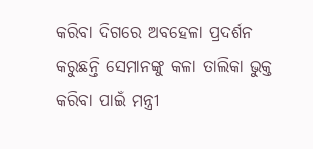କରିବା ଦିଗରେ ଅବହେଳା ପ୍ରଦର୍ଶନ କରୁଛନ୍ତି ସେମାନଙ୍କୁ କଳା ତାଲିକା ଭୁକ୍ତ କରିବା ପାଇଁ ମନ୍ତ୍ରୀ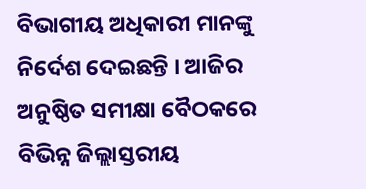ବିଭାଗୀୟ ଅଧିକାରୀ ମାନଙ୍କୁ ନିର୍ଦେଶ ଦେଇଛନ୍ତି । ଆଜିର ଅନୁଷ୍ଠିତ ସମୀକ୍ଷା ବୈଠକରେ ବିଭିନ୍ନ ଜିଲ୍ଲାସ୍ତରୀୟ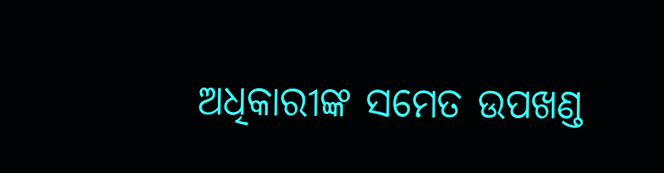ଅଧିକାରୀଙ୍କ ସମେତ ଉପଖଣ୍ଡ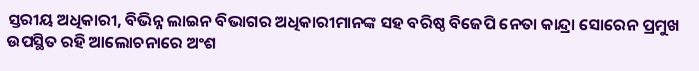ସ୍ତରୀୟ ଅଧିକାରୀ, ବିଭିନ୍ନ ଲାଇନ ବିଭାଗର ଅଧିକାରୀମାନଙ୍କ ସହ ବରିଷ୍ଠ ବିଜେପି ନେତା କାନ୍ଦ୍ରା ସୋରେନ ପ୍ରମୁଖ ଉପସ୍ଥିତ ରହି ଆଲୋଚନାରେ ଅଂଶ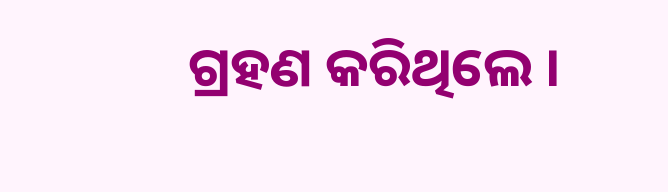ଗ୍ରହଣ କରିଥିଲେ ।